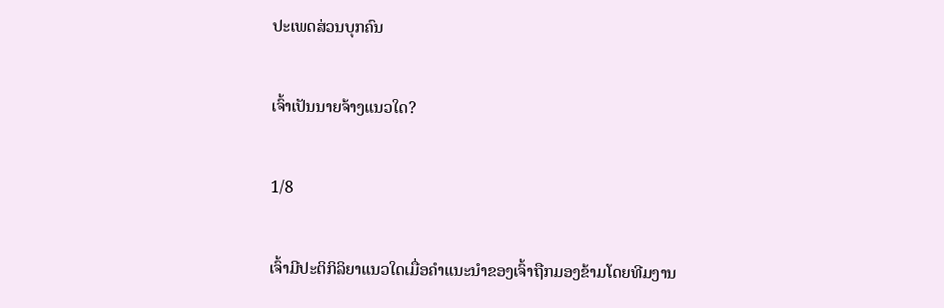ປະເພດສ່ວນບຸກຄົນ

ເຈົ້າເປັນນາຍຈ້າງແນວໃດ?

1/8

ເຈົ້າມີປະຕິກິລິຍາແນວໃດເມື່ອຄຳແນະນຳຂອງເຈົ້າຖືກມອງຂ້າມໂດຍທີມງານ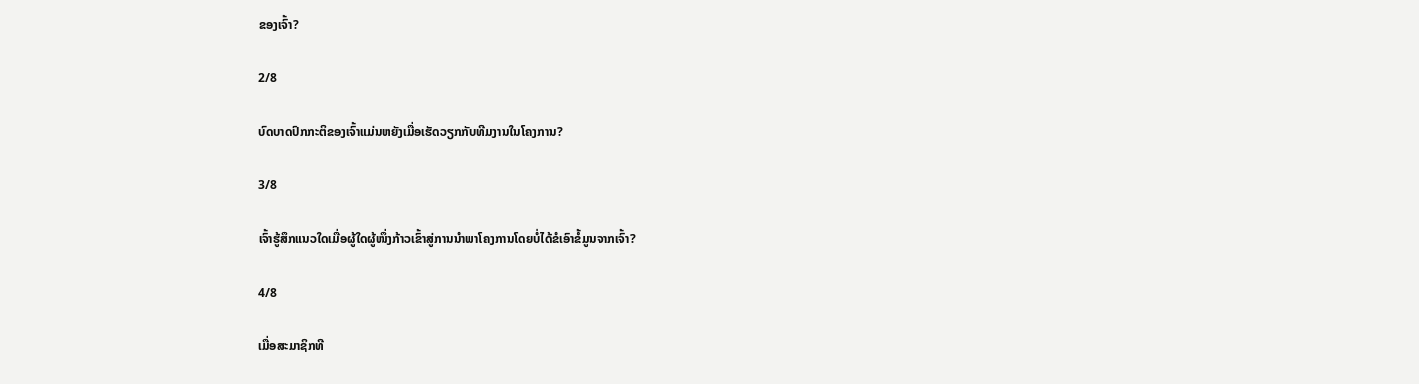ຂອງເຈົ້າ?

2/8

ບົດບາດປົກກະຕິຂອງເຈົ້າແມ່ນຫຍັງເມື່ອເຮັດວຽກກັບທີມງານໃນໂຄງການ?

3/8

ເຈົ້າຮູ້ສຶກແນວໃດເມື່ອຜູ້ໃດຜູ້ໜຶ່ງກ້າວເຂົ້າສູ່ການນຳພາໂຄງການໂດຍບໍ່ໄດ້ຂໍເອົາຂໍ້ມູນຈາກເຈົ້າ?

4/8

ເມື່ອສະມາຊິກທີ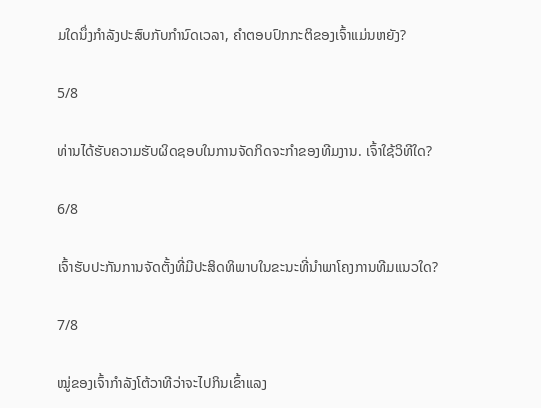ມໃດນຶ່ງກໍາລັງປະສົບກັບກໍານົດເວລາ, ຄໍາຕອບປົກກະຕິຂອງເຈົ້າແມ່ນຫຍັງ?

5/8

ທ່ານໄດ້ຮັບຄວາມຮັບຜິດຊອບໃນການຈັດກິດຈະກໍາຂອງທີມງານ. ເຈົ້າໃຊ້ວິທີໃດ?

6/8

ເຈົ້າຮັບປະກັນການຈັດຕັ້ງທີ່ມີປະສິດທິພາບໃນຂະນະທີ່ນໍາພາໂຄງການທີມແນວໃດ?

7/8

ໝູ່ຂອງເຈົ້າກຳລັງໂຕ້ວາທີວ່າຈະໄປກິນເຂົ້າແລງ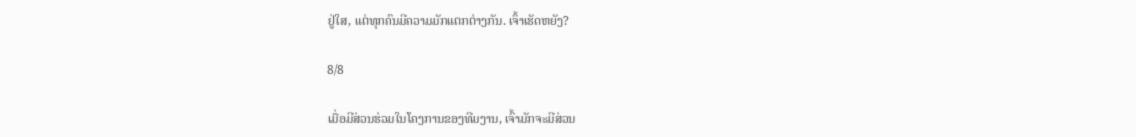ຢູ່ໃສ, ແຕ່ທຸກຄົນມີຄວາມມັກແຕກຕ່າງກັນ. ເຈົ້າເຮັດຫຍັງ?

8/8

ເມື່ອມີສ່ວນຮ່ວມໃນໂຄງການຂອງທີມງານ, ເຈົ້າມັກຈະມີສ່ວນ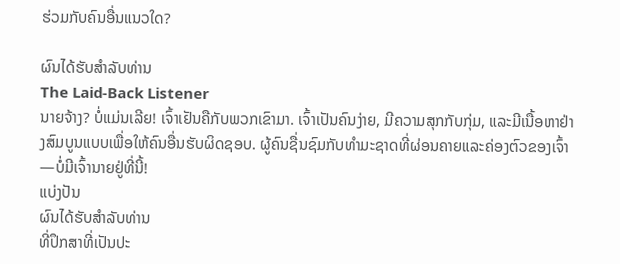ຮ່ວມກັບຄົນອື່ນແນວໃດ?

ຜົນໄດ້ຮັບສໍາລັບທ່ານ
The Laid-Back Listener
ນາຍຈ້າງ? ບໍ່ແມ່ນເລີຍ! ເຈົ້າເຢັນຄືກັບພວກເຂົາມາ. ເຈົ້າເປັນຄົນງ່າຍ, ມີຄວາມສຸກກັບກຸ່ມ, ແລະມີເນື້ອຫາຢ່າງສົມບູນແບບເພື່ອໃຫ້ຄົນອື່ນຮັບຜິດຊອບ. ຜູ້ຄົນຊື່ນຊົມກັບທຳມະຊາດທີ່ຜ່ອນຄາຍແລະຄ່ອງຕົວຂອງເຈົ້າ—ບໍ່ມີເຈົ້ານາຍຢູ່ທີ່ນີ້!
ແບ່ງປັນ
ຜົນໄດ້ຮັບສໍາລັບທ່ານ
ທີ່ປຶກສາທີ່ເປັນປະ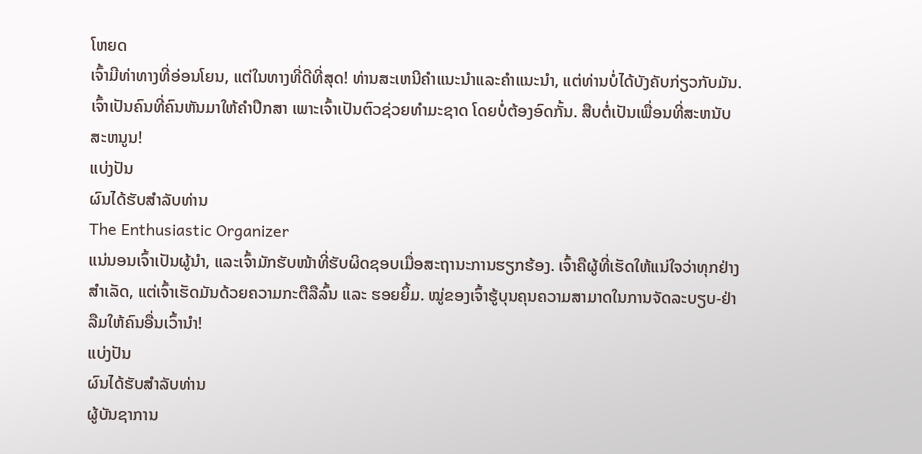ໂຫຍດ
ເຈົ້າມີທ່າທາງທີ່ອ່ອນໂຍນ, ແຕ່ໃນທາງທີ່ດີທີ່ສຸດ! ທ່ານສະເຫນີຄໍາແນະນໍາແລະຄໍາແນະນໍາ, ແຕ່ທ່ານບໍ່ໄດ້ບັງຄັບກ່ຽວກັບມັນ. ເຈົ້າເປັນຄົນທີ່ຄົນຫັນມາໃຫ້ຄຳປຶກສາ ເພາະເຈົ້າເປັນຕົວຊ່ວຍທຳມະຊາດ ໂດຍບໍ່ຕ້ອງອົດກັ້ນ. ສືບຕໍ່ເປັນເພື່ອນທີ່ສະຫນັບສະຫນູນ!
ແບ່ງປັນ
ຜົນໄດ້ຮັບສໍາລັບທ່ານ
The Enthusiastic Organizer
ແນ່ນອນເຈົ້າເປັນຜູ້ນໍາ, ແລະເຈົ້າມັກຮັບໜ້າທີ່ຮັບຜິດຊອບເມື່ອສະຖານະການຮຽກຮ້ອງ. ເຈົ້າຄືຜູ້ທີ່ເຮັດໃຫ້ແນ່ໃຈວ່າທຸກຢ່າງສຳເລັດ, ແຕ່ເຈົ້າເຮັດມັນດ້ວຍຄວາມກະຕືລືລົ້ນ ແລະ ຮອຍຍິ້ມ. ໝູ່ຂອງເຈົ້າຮູ້ບຸນຄຸນຄວາມສາມາດໃນການຈັດລະບຽບ-ຢ່າລືມໃຫ້ຄົນອື່ນເວົ້ານຳ!
ແບ່ງປັນ
ຜົນໄດ້ຮັບສໍາລັບທ່ານ
ຜູ້ບັນຊາການ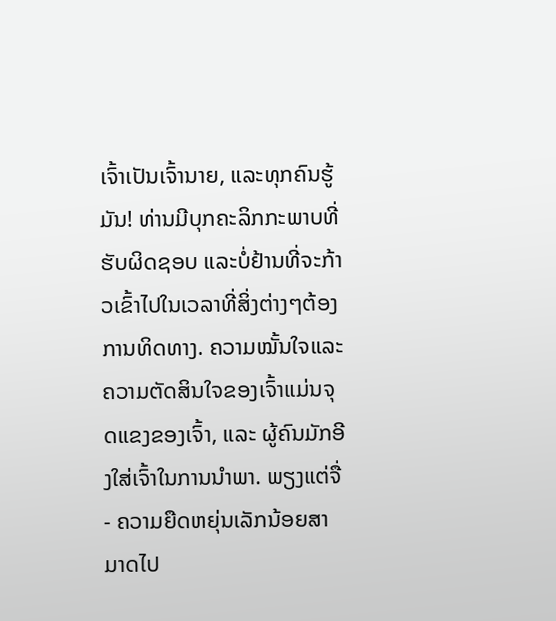ເຈົ້າເປັນເຈົ້ານາຍ, ແລະທຸກຄົນຮູ້ມັນ! ທ່ານມີບຸກຄະລິກກະພາບທີ່ຮັບຜິດຊອບ ແລະບໍ່ຢ້ານທີ່ຈະກ້າວເຂົ້າໄປໃນເວລາທີ່ສິ່ງຕ່າງໆຕ້ອງການທິດທາງ. ຄວາມໝັ້ນໃຈແລະຄວາມຕັດສິນໃຈຂອງເຈົ້າແມ່ນຈຸດແຂງຂອງເຈົ້າ, ແລະ ຜູ້ຄົນມັກອີງໃສ່ເຈົ້າໃນການນຳພາ. ພຽງແຕ່ຈື່ - ຄວາມຍືດຫຍຸ່ນເລັກນ້ອຍສາມາດໄປ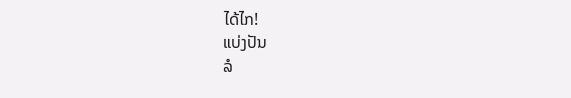ໄດ້ໄກ!
ແບ່ງປັນ
ລໍ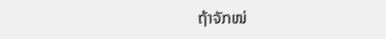ຖ້າຈັກໜ່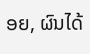ອຍ, ຜົນໄດ້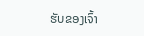ຮັບຂອງເຈົ້າ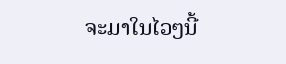ຈະມາໃນໄວໆນີ້